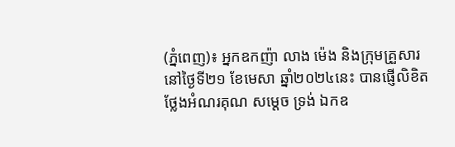(ភ្នំពេញ)៖ អ្នកឧកញ៉ា លាង ម៉េង និងក្រុមគ្រួសារ នៅថ្ងៃទី២១ ខែមេសា ឆ្នាំ២០២៤នេះ បានផ្ញើលិខិតថ្លែងអំណរគុណ សម្តេច ទ្រង់ ឯកឧ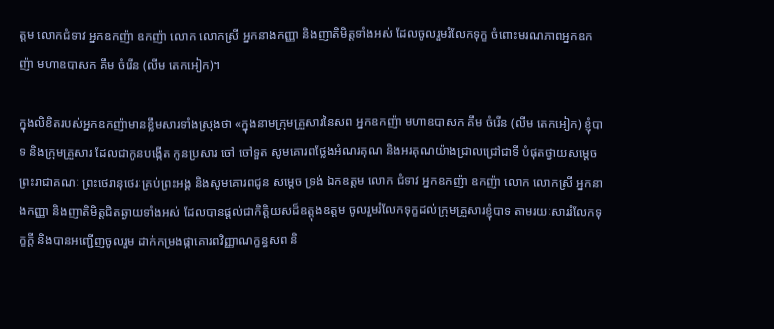ត្តម លោកជំទាវ អ្នកឧកញ៉ា ឧកញ៉ា លោក លោកស្រី អ្នកនាងកញ្ញា និងញាតិមិត្តទាំងអស់ ដែលចូលរួមរំលែកទុក្ខ ចំពោះមរណភាពអ្នកឧកញ៉ា មហាឧបាសក គឹម ចំរើន (លីម តេកអៀក)។

ក្នុងលិខិតរបស់អ្នកឧកញ៉ាមានខ្លឹមសារទាំងស្រុងថា «ក្នុងនាមក្រុមគ្រួសារនៃសព អ្នកឧកញ៉ា មហាឧបាសក គឹម ចំរើន (លីម តេកអៀក) ខ្ញុំបាទ និងក្រុមគ្រួសារ ដែលជាកូនបង្កើត កូនប្រសារ ចៅ ចៅទួត សូមគោរពថ្លែងអំណរគុណ និងអរគុណយ៉ាងជ្រាលជ្រៅជាទី បំផុតថ្វាយសម្តេចព្រះរាជាគណៈ ព្រះថេរានុថេរៈគ្រប់ព្រះអង្គ និងសូមគោរពជូន សម្តេច ទ្រង់ ឯកឧត្តម លោក ជំទាវ អ្នកឧកញ៉ា ឧកញ៉ា លោក លោកស្រី អ្នកនាងកញ្ញា និងញាតិមិត្តជិតឆ្ងាយទាំងអស់ ដែលបានផ្តល់ជាកិត្តិយសដ៏ឧត្តុងឧត្តម ចូលរួមរំលែកទុក្ខដល់ក្រុមគ្រួសារខ្ញុំបាទ តាមរយៈសាររំលែកទុក្ខក្តី និងបានអញ្ជើញចូលរួម ដាក់កម្រងផ្កាគោរពវិញ្ញាណក្ខន្ធសព និ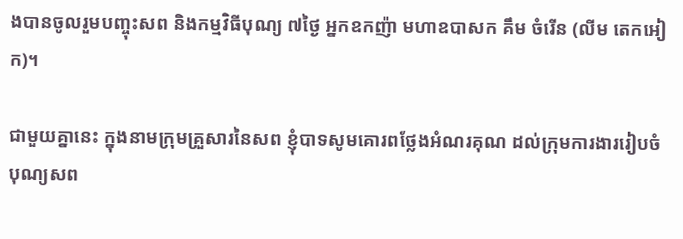ងបានចូលរួមបញ្ចុះសព និងកម្មវិធីបុណ្យ ៧ថ្ងៃ អ្នកឧកញ៉ា មហាឧបាសក គឹម ចំរើន (លីម តេកអៀក)។

ជាមួយគ្នានេះ ក្នុងនាមក្រុមគ្រួសារនៃសព ខ្ញុំបាទសូមគោរពថ្លែងអំណរគុណ ដល់ក្រុមការងាររៀបចំបុណ្យសព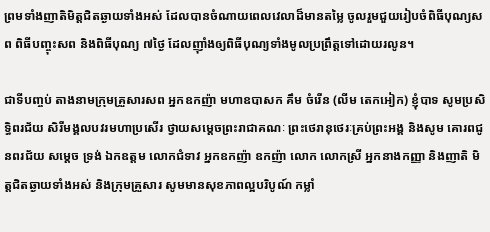ព្រមទាំងញាតិមិត្តជិតឆ្ងាយទាំងអស់ ដែលបានចំណាយពេលវេលាដ៏មានតម្លៃ ចូលរួមជួយរៀបចំពិធីបុណ្យសព ពិធីបញ្ចុះសព និងពិធីបុណ្យ ៧ថ្ងៃ ដែលញ៉ាំងឲ្យពិធីបុណ្យទាំងមូលប្រព្រឹត្តទៅដោយរលូន។

ជាទីបញ្ចប់ តាងនាមក្រុមគ្រួសារសព អ្នកឧកញ៉ា មហាឧបាសក គឹម ចំរើន (លីម តេកអៀក) ខ្ញុំបាទ សូមប្រសិទ្ធិពរជ័យ សិរីមង្គលបវរមហាប្រសើរ ថ្វាយសម្តេចព្រះរាជាគណៈ ព្រះថេរានុថេរៈគ្រប់ព្រះអង្គ និងសូម គោរពជូនពរជ័យ សម្តេច ទ្រង់ ឯកឧត្តម លោកជំទាវ អ្នកឧកញ៉ា ឧកញ៉ា លោក លោកស្រី អ្នកនាងកញ្ញា និងញាតិ មិត្តជិតឆ្ងាយទាំងអស់ និងក្រុមគ្រួសារ សូមមានសុខភាពល្អបរិបូណ៍ កម្លាំ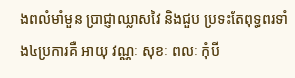ងពលំមាំមួន ប្រាជ្ញាឈ្លាសវៃ និងជួប ប្រទះតែពុទ្ធពរទាំង៤ប្រការគឺ អាយុ វណ្ណៈ សុខៈ ពលៈ កុំបី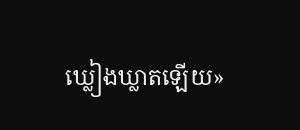ឃ្លៀងឃ្លាតឡើយ»